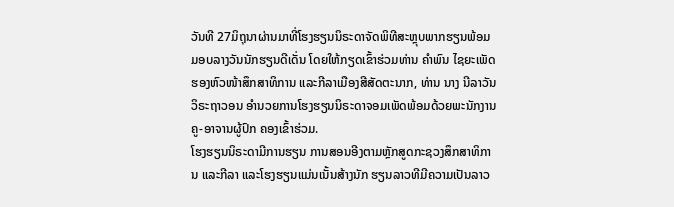ວັນທີ 27ມິຖຸນາຜ່ານມາທີ່ໂຮງຮຽນນິຣະດາຈັດພິທີສະຫຼຸບພາກຮຽນພ້ອມມອບລາງວັນນັກຮຽນດີເດັ່ນ ໂດຍໃຫ້ກຽດເຂົ້າຮ່ວມທ່ານ ຄຳພົນ ໄຊຍະເພັດຮອງຫົວໜ້າສຶກສາທິການ ແລະກີລາເມືອງສີສັດຕະນາກ, ທ່ານ ນາງ ນີລາວັນ ວິຣະຖາວອນ ອຳນວຍການໂຮງຮຽນນິຣະດາຈອມເພັດພ້ອມດ້ວຍພະນັກງານຄູ-ອາຈານຜູ້ປົກ ຄອງເຂົ້າຮ່ວມ.
ໂຮງຮຽນນິຣະດາມີການຮຽນ ການສອນອີງຕາມຫຼັກສູດກະຊວງສຶກສາທິການ ແລະກີລາ ແລະໂຮງຮຽນແມ່ນເນັ້ນສ້າງນັກ ຮຽນລາວທີມີຄວາມເປັນລາວ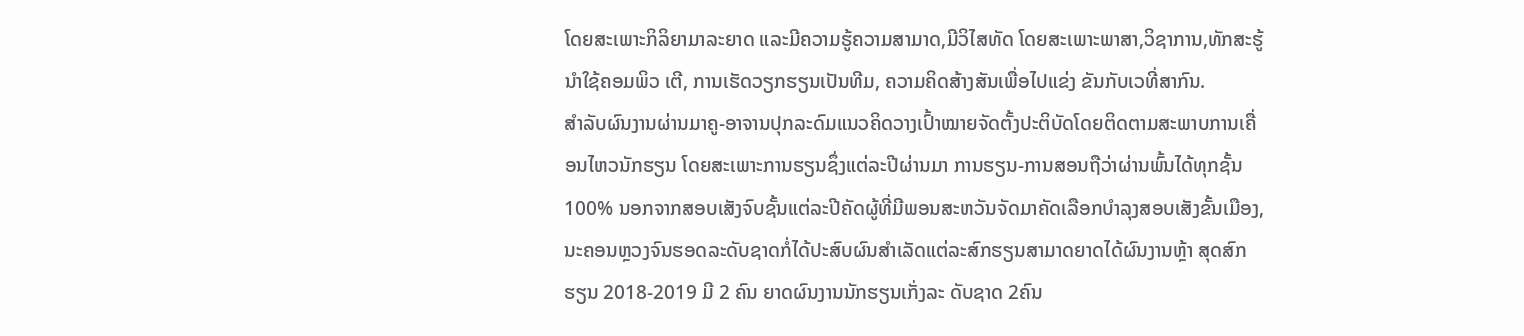ໂດຍສະເພາະກິລິຍາມາລະຍາດ ແລະມີຄວາມຮູ້ຄວາມສາມາດ,ມີວິໄສທັດ ໂດຍສະເພາະພາສາ,ວິຊາການ,ທັກສະຮູ້ນຳໃຊ້ຄອມພິວ ເຕີ, ການເຮັດວຽກຮຽນເປັນທີມ, ຄວາມຄິດສ້າງສັນເພື່ອໄປແຂ່ງ ຂັນກັບເວທີ່ສາກົນ.
ສຳລັບຜົນງານຜ່ານມາຄູ-ອາຈານປຸກລະດົມແນວຄິດວາງເປົ້າໝາຍຈັດຕັ້ງປະຕິບັດໂດຍຕິດຕາມສະພາບການເຄື່ອນໄຫວນັກຮຽນ ໂດຍສະເພາະການຮຽນຊຶ່ງແຕ່ລະປີຜ່ານມາ ການຮຽນ-ການສອນຖືວ່າຜ່ານພົ້ນໄດ້ທຸກຊັ້ນ100% ນອກຈາກສອບເສັງຈົບຊັ້ນແຕ່ລະປີຄັດຜູ້ທີ່ມີພອນສະຫວັນຈັດມາຄັດເລືອກບຳລຸງສອບເສັງຂັ້ນເມືອງ,ນະຄອນຫຼວງຈົນຮອດລະດັບຊາດກໍ່ໄດ້ປະສົບຜົນສຳເລັດແຕ່ລະສົກຮຽນສາມາດຍາດໄດ້ຜົນງານຫຼ້າ ສຸດສົກຮຽນ 2018-2019 ມີ 2 ຄົນ ຍາດຜົນງານນັກຮຽນເກັ່ງລະ ດັບຊາດ 2ຄົນ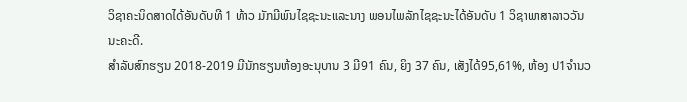ວິຊາຄະນິດສາດໄດ້ອັນດັບທີ 1 ທ້າວ ມັກມີພົນໄຊຊະນະແລະນາງ ພອນໄພລັກໄຊຊະນະໄດ້ອັນດັບ 1 ວິຊາພາສາລາວວັນນະຄະດີ.
ສຳລັບສົກຮຽນ 2018-2019 ມີນັກຮຽນຫ້ອງອະນຸບານ 3 ມີ91 ຄົນ, ຍິງ 37 ຄົນ, ເສັງໄດ້95,61%, ຫ້ອງ ປ1ຈຳນວ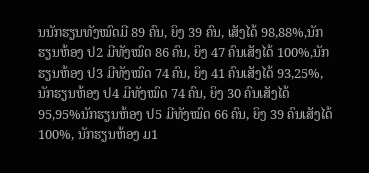ນນັກຮຽນທັງໝົດມີ 89 ຄົນ, ຍິງ 39 ຄົນ, ເສັງໄດ້ 98,88%,ນັກ ຮຽນຫ້ອງ ປ2 ມີທັງໝົດ 86 ຄົນ, ຍິງ 47 ຄົນເສັງໄດ້ 100%,ນັກຮຽນຫ້ອງ ປ3 ມີທັງໝົດ 74 ຄົນ, ຍິງ 41 ຄົນເສັງໄດ້ 93,25%,ນັກຮຽນຫ້ອງ ປ4 ມີທັງໝົດ 74 ຄົນ, ຍິງ 30 ຄົນເສັງໄດ້ 95,95%ນັກຮຽນຫ້ອງ ປ5 ມີທັງໝົດ 66 ຄົນ, ຍິງ 39 ຄົນເສັງໄດ້ 100%, ນັກຮຽນຫ້ອງ ມ1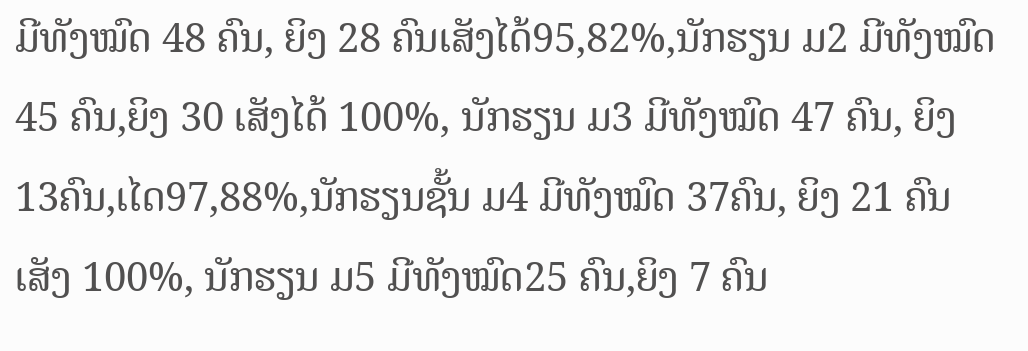ມີທັງໝົດ 48 ຄົນ, ຍິງ 28 ຄົນເສັງໄດ້95,82%,ນັກຮຽນ ມ2 ມີທັງໝົດ 45 ຄົນ,ຍິງ 30 ເສັງໄດ້ 100%, ນັກຮຽນ ມ3 ມີທັງໝົດ 47 ຄົນ, ຍິງ 13ຄົນ,ເໄດ97,88%,ນັກຮຽນຊັ້ນ ມ4 ມີທັງໝົດ 37ຄົນ, ຍິງ 21 ຄົນເສັງ 100%, ນັກຮຽນ ມ5 ມີທັງໝົດ25 ຄົນ,ຍິງ 7 ຄົນ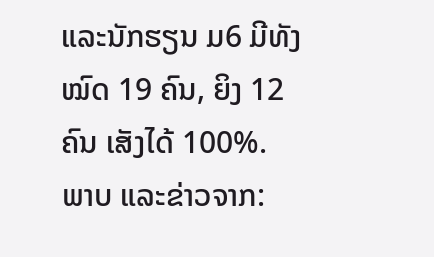ແລະນັກຮຽນ ມ6 ມີທັງໝົດ 19 ຄົນ, ຍິງ 12 ຄົນ ເສັງໄດ້ 100%.
ພາບ ແລະຂ່າວຈາກ: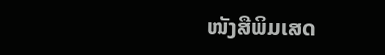ໜັງສືພິມເສດ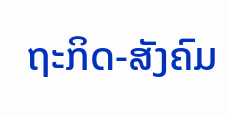ຖະກິດ-ສັງຄົມ